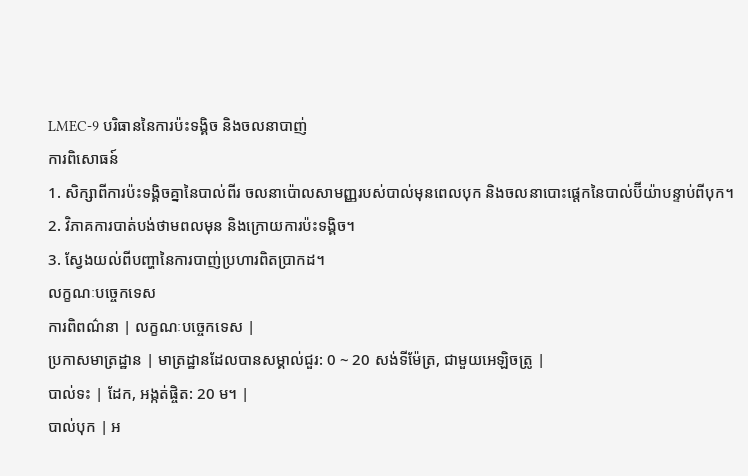LMEC-9 បរិធាននៃការប៉ះទង្គិច និងចលនាបាញ់
ការពិសោធន៍
1. សិក្សាពីការប៉ះទង្គិចគ្នានៃបាល់ពីរ ចលនាប៉ោលសាមញ្ញរបស់បាល់មុនពេលបុក និងចលនាបោះផ្តេកនៃបាល់ប៊ីយ៉ាបន្ទាប់ពីបុក។
2. វិភាគការបាត់បង់ថាមពលមុន និងក្រោយការប៉ះទង្គិច។
3. ស្វែងយល់ពីបញ្ហានៃការបាញ់ប្រហារពិតប្រាកដ។
លក្ខណៈបច្ចេកទេស
ការពិពណ៌នា | លក្ខណៈបច្ចេកទេស |
ប្រកាសមាត្រដ្ឋាន | មាត្រដ្ឋានដែលបានសម្គាល់ជួរ: 0 ~ 20 សង់ទីម៉ែត្រ, ជាមួយអេឡិចត្រូ |
បាល់ទះ | ដែក, អង្កត់ផ្ចិត: 20 ម។ |
បាល់បុក | អ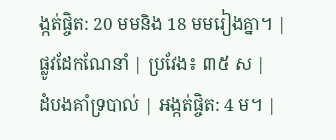ង្កត់ផ្ចិត: 20 មមនិង 18 មមរៀងគ្នា។ |
ផ្លូវដែកណែនាំ | ប្រវែង៖ ៣៥ ស |
ដំបងគាំទ្របាល់ | អង្កត់ផ្ចិត: 4 ម។ |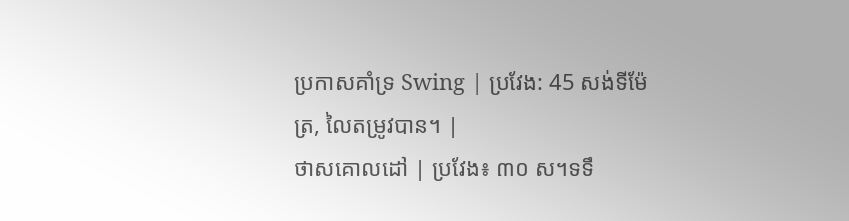ប្រកាសគាំទ្រ Swing | ប្រវែង: 45 សង់ទីម៉ែត្រ, លៃតម្រូវបាន។ |
ថាសគោលដៅ | ប្រវែង៖ ៣០ ស។ទទឹ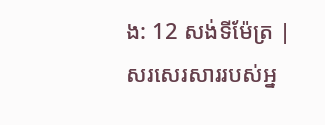ង: 12 សង់ទីម៉ែត្រ |
សរសេរសាររបស់អ្ន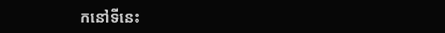កនៅទីនេះ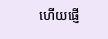ហើយផ្ញើ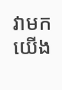វាមកយើង